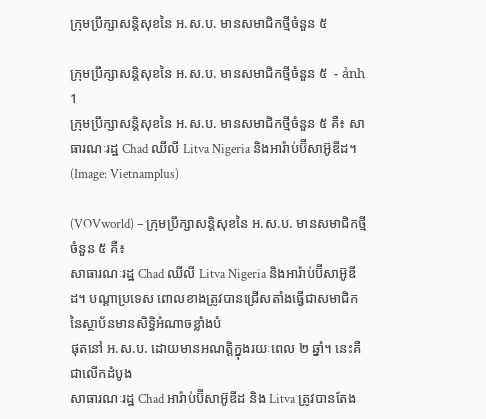ក្រុមប្រឹក្សាសន្តិសុខនៃ អ.ស.ប. មានសមាជិកថ្មីចំនួន ៥

ក្រុមប្រឹក្សាសន្តិសុខនៃ អ.ស.ប. មានសមាជិកថ្មីចំនួន ៥  - ảnh 1
ក្រុមប្រឹក្សាសន្តិសុខនៃ អ.ស.ប. មានសមាជិកថ្មីចំនួន ៥ គឺ៖ សាធារណៈរដ្ឋ Chad ឈីលី Litva Nigeria និងអារ៉ាប់ប៊ីសាអ៊ូឌីដ។ (Image: Vietnamplus)

(VOVworld) – ក្រុមប្រឹក្សាសន្តិសុខនៃ អ.ស.ប. មានសមាជិកថ្មីចំនួន ៥ គឺ៖
សាធារណៈរដ្ឋ Chad ឈីលី Litva Nigeria និងអារ៉ាប់ប៊ីសាអ៊ូឌីដ។ បណ្ដាប្រទេស ពោលខាងត្រូវបានជ្រើសតាំងធ្វើជាសមាជិកនៃស្ថាប័នមានសិទ្ធិអំណាចខ្លាំងបំ
ផុតនៅ អ.ស.ប. ដោយមានអណត្តិក្នុងរយៈពេល ២ ឆ្នាំ។ នេះគឺជាលើកដំបូង
សាធារណៈរដ្ឋ Chad អារ៉ាប់ប៊ីសាអ៊ូឌីដ និង Litva ត្រូវបានតែង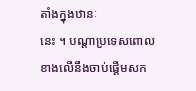តាំងក្នុងឋានៈ
នេះ ។ បណ្ដាប្រទេសពោលខាងលើនឹងចាប់ផ្តើមសក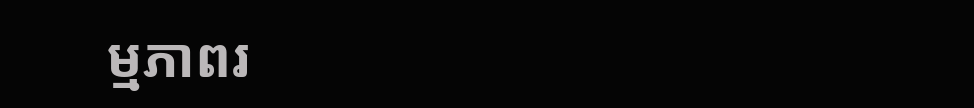ម្មភាពរ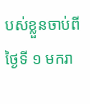បស់ខ្លួនចាប់ពី
ថ្ងៃទី ១ មករា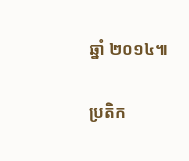ឆ្នាំ ២០១៤៕

ប្រតិក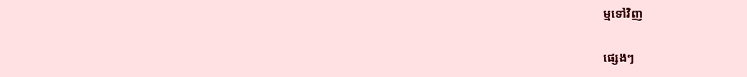ម្មទៅវិញ

ផ្សេងៗ